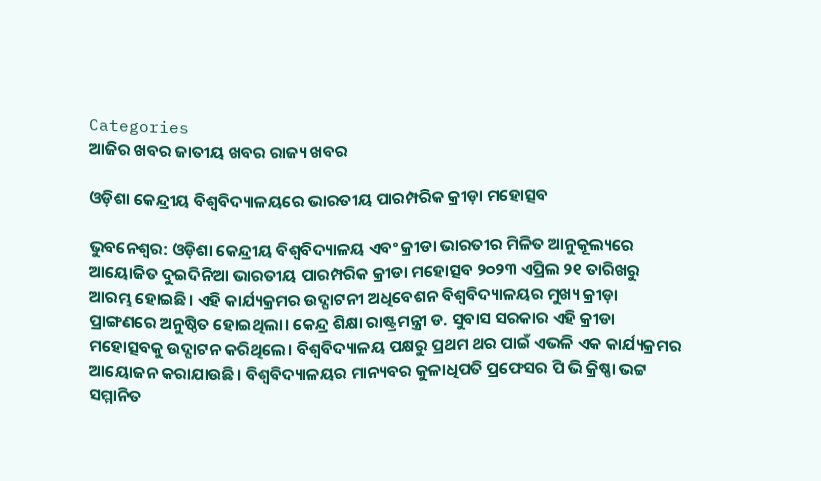Categories
ଆଜିର ଖବର ଜାତୀୟ ଖବର ରାଜ୍ୟ ଖବର

ଓଡ଼ିଶା କେନ୍ଦ୍ରୀୟ ବିଶ୍ୱବିଦ୍ୟାଳୟରେ ଭାରତୀୟ ପାରମ୍ପରିକ କ୍ରୀଡ଼ା ମହୋତ୍ସବ

ଭୁବନେଶ୍ଵର: ଓଡ଼ିଶା କେନ୍ଦ୍ରୀୟ ବିଶ୍ୱବିଦ୍ୟାଳୟ ଏବଂ କ୍ରୀଡା ଭାରତୀର ମିଳିତ ଆନୁକୂଲ୍ୟରେ ଆୟୋଜିତ ଦୁଇଦିନିଆ ଭାରତୀୟ ପାରମ୍ପରିକ କ୍ରୀଡା ମହୋତ୍ସବ ୨୦୨୩ ଏପ୍ରିଲ ୨୧ ତାରିଖରୁ ଆରମ୍ଭ ହୋଇଛି। ଏହି କାର୍ଯ୍ୟକ୍ରମର ଉଦ୍ଘାଟନୀ ଅଧିବେଶନ ବିଶ୍ୱବିଦ୍ୟାଳୟର ମୁଖ୍ୟ କ୍ରୀଡ଼ା ପ୍ରାଙ୍ଗଣରେ ଅନୁଷ୍ଠିତ ହୋଇଥିଲା। କେନ୍ଦ୍ର ଶିକ୍ଷା ରାଷ୍ଟ୍ରମନ୍ତ୍ରୀ ଡ. ସୁବାସ ସରକାର ଏହି କ୍ରୀଡା ମହୋତ୍ସବକୁ ଉଦ୍ଘାଟନ କରିଥିଲେ। ବିଶ୍ୱବିଦ୍ୟାଳୟ ପକ୍ଷରୁ ପ୍ରଥମ ଥର ପାଇଁ ଏଭଳି ଏକ କାର୍ଯ୍ୟକ୍ରମର ଆୟୋଜନ କରାଯାଉଛି। ବିଶ୍ୱବିଦ୍ୟାଳୟର ମାନ୍ୟବର କୁଳାଧିପତି ପ୍ରଫେସର ପି ଭି କ୍ରିଷ୍ଣା ଭଟ୍ଟ ସମ୍ମାନିତ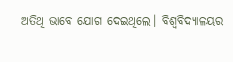ଅତିଥି ଭାବେ ଯୋଗ ଦେଇଥିଲେ। ବିଶ୍ୱବିଦ୍ୟାଳୟର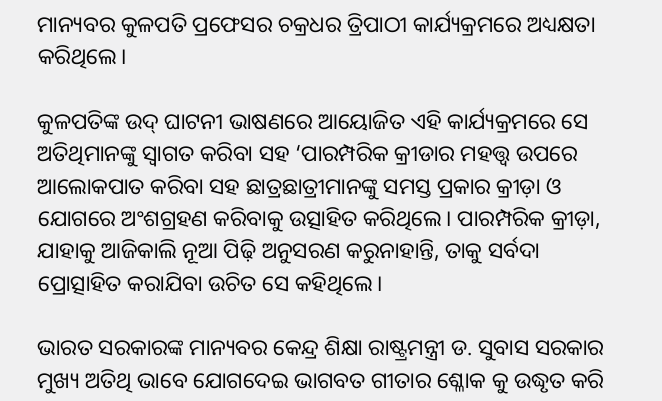ମାନ୍ୟବର କୁଳପତି ପ୍ରଫେସର ଚକ୍ରଧର ତ୍ରିପାଠୀ କାର୍ଯ୍ୟକ୍ରମରେ ଅଧ୍ୟକ୍ଷତା କରିଥିଲେ।

କୁଳପତିଙ୍କ ଉଦ୍ ଘାଟନୀ ଭାଷଣରେ ଆୟୋଜିତ ଏହି କାର୍ଯ୍ୟକ୍ରମରେ ସେ ଅତିଥିମାନଙ୍କୁ ସ୍ୱାଗତ କରିବା ସହ ‘ପାରମ୍ପରିକ କ୍ରୀଡାର ମହତ୍ତ୍ୱ ଉପରେ ଆଲୋକପାତ କରିବା ସହ ଛାତ୍ରଛାତ୍ରୀମାନଙ୍କୁ ସମସ୍ତ ପ୍ରକାର କ୍ରୀଡ଼ା ଓ ଯୋଗରେ ଅଂଶଗ୍ରହଣ କରିବାକୁ ଉତ୍ସାହିତ କରିଥିଲେ। ପାରମ୍ପରିକ କ୍ରୀଡ଼ା, ଯାହାକୁ ଆଜିକାଲି ନୂଆ ପିଢ଼ି ଅନୁସରଣ କରୁନାହାନ୍ତି, ତାକୁ ସର୍ବଦା ପ୍ରୋତ୍ସାହିତ କରାଯିବା ଉଚିତ ସେ କହିଥିଲେ।

ଭାରତ ସରକାରଙ୍କ ମାନ୍ୟବର କେନ୍ଦ୍ର ଶିକ୍ଷା ରାଷ୍ଟ୍ରମନ୍ତ୍ରୀ ଡ. ସୁବାସ ସରକାର ମୁଖ୍ୟ ଅତିଥି ଭାବେ ଯୋଗଦେଇ ଭାଗବତ ଗୀତାର ଶ୍ଳୋକ କୁ ଉଦ୍ଧୃତ କରି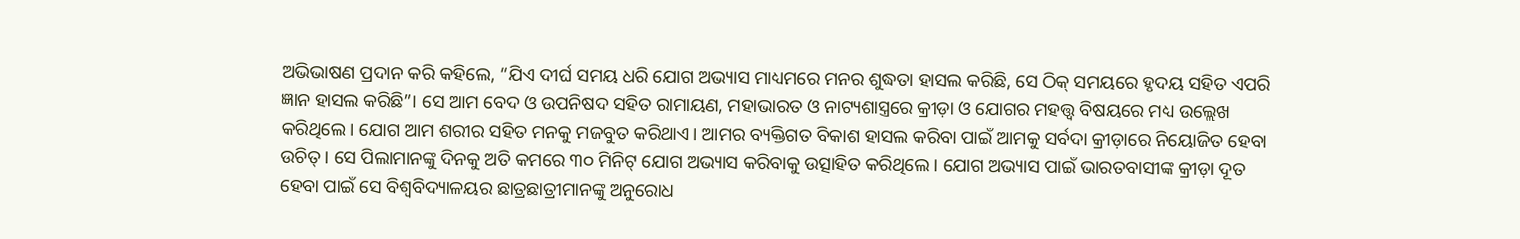ଅଭିଭାଷଣ ପ୍ରଦାନ କରି କହିଲେ, “ଯିଏ ଦୀର୍ଘ ସମୟ ଧରି ଯୋଗ ଅଭ୍ୟାସ ମାଧ୍ୟମରେ ମନର ଶୁଦ୍ଧତା ହାସଲ କରିଛି, ସେ ଠିକ୍ ସମୟରେ ହୃଦୟ ସହିତ ଏପରି ଜ୍ଞାନ ହାସଲ କରିଛି”। ସେ ଆମ ବେଦ ଓ ଉପନିଷଦ ସହିତ ରାମାୟଣ, ମହାଭାରତ ଓ ନାଟ୍ୟଶାସ୍ତ୍ରରେ କ୍ରୀଡ଼ା ଓ ଯୋଗର ମହତ୍ତ୍ୱ ବିଷୟରେ ମଧ୍ୟ ଉଲ୍ଲେଖ କରିଥିଲେ। ଯୋଗ ଆମ ଶରୀର ସହିତ ମନକୁ ମଜବୁତ କରିଥାଏ। ଆମର ବ୍ୟକ୍ତିଗତ ବିକାଶ ହାସଲ କରିବା ପାଇଁ ଆମକୁ ସର୍ବଦା କ୍ରୀଡ଼ାରେ ନିୟୋଜିତ ହେବା ଉଚିତ୍ । ସେ ପିଲାମାନଙ୍କୁ ଦିନକୁ ଅତି କମରେ ୩୦ ମିନିଟ୍ ଯୋଗ ଅଭ୍ୟାସ କରିବାକୁ ଉତ୍ସାହିତ କରିଥିଲେ । ଯୋଗ ଅଭ୍ୟାସ ପାଇଁ ଭାରତବାସୀଙ୍କ କ୍ରୀଡ଼ା ଦୂତ ହେବା ପାଇଁ ସେ ବିଶ୍ଵବିଦ୍ୟାଳୟର ଛାତ୍ରଛାତ୍ରୀମାନଙ୍କୁ ଅନୁରୋଧ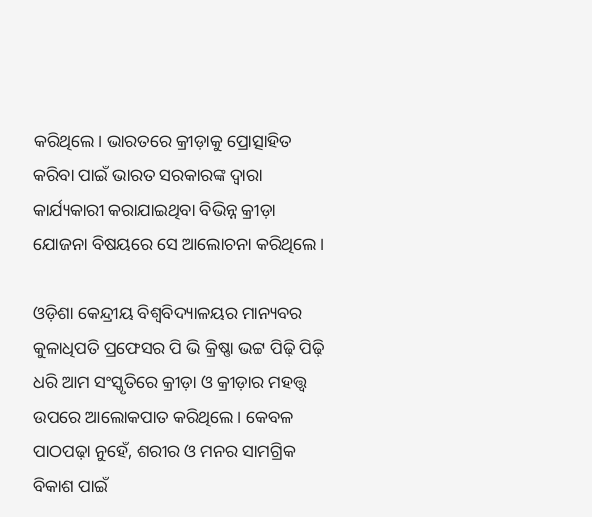କରିଥିଲେ। ଭାରତରେ କ୍ରୀଡ଼ାକୁ ପ୍ରୋତ୍ସାହିତ କରିବା ପାଇଁ ଭାରତ ସରକାରଙ୍କ ଦ୍ୱାରା କାର୍ଯ୍ୟକାରୀ କରାଯାଇଥିବା ବିଭିନ୍ନ କ୍ରୀଡ଼ା ଯୋଜନା ବିଷୟରେ ସେ ଆଲୋଚନା କରିଥିଲେ।

ଓଡ଼ିଶା କେନ୍ଦ୍ରୀୟ ବିଶ୍ୱବିଦ୍ୟାଳୟର ମାନ୍ୟବର କୁଳାଧିପତି ପ୍ରଫେସର ପି ଭି କ୍ରିଷ୍ଣା ଭଟ୍ଟ ପିଢ଼ି ପିଢ଼ି ଧରି ଆମ ସଂସ୍କୃତିରେ କ୍ରୀଡ଼ା ଓ କ୍ରୀଡ଼ାର ମହତ୍ତ୍ୱ ଉପରେ ଆଲୋକପାତ କରିଥିଲେ। କେବଳ ପାଠପଢ଼ା ନୁହେଁ, ଶରୀର ଓ ମନର ସାମଗ୍ରିକ ବିକାଶ ପାଇଁ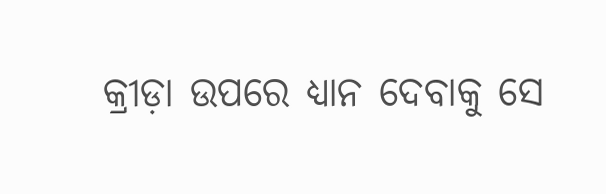କ୍ରୀଡ଼ା ଉପରେ ଧ୍ୟାନ ଦେବାକୁ ସେ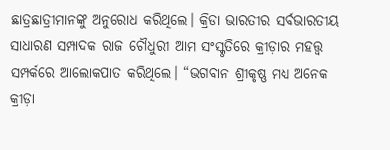ଛାତ୍ରଛାତ୍ରୀମାନଙ୍କୁ ଅନୁରୋଧ କରିଥିଲେ। କ୍ରିଡା ଭାରତୀର ସର୍ବଭାରତୀୟ ସାଧାରଣ ସମ୍ପାଦକ ରାଜ ଚୌଧୁରୀ ଆମ ସଂସ୍କୃତିରେ କ୍ରୀଡ଼ାର ମହତ୍ତ୍ୱ ସମ୍ପର୍କରେ ଆଲୋକପାତ କରିଥିଲେ। “ଭଗବାନ ଶ୍ରୀକୃଷ୍ଣ ମଧ୍ୟ ଅନେକ କ୍ରୀଡ଼ା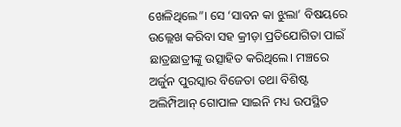ଖେଳିଥିଲେ”। ସେ ‘ସାବନ କା ଝୁଲା’ ବିଷୟରେ ଉଲ୍ଲେଖ କରିବା ସହ କ୍ରୀଡ଼ା ପ୍ରତିଯୋଗିତା ପାଇଁ ଛାତ୍ରଛାତ୍ରୀଙ୍କୁ ଉତ୍ସାହିତ କରିଥିଲେ। ମଞ୍ଚରେ ଅର୍ଜୁନ ପୁରସ୍କାର ବିଜେତା ତଥା ବିଶିଷ୍ଟ ଅଲିମ୍ପିଆନ୍ ଗୋପାଳ ସାଇନି ମଧ୍ୟ ଉପସ୍ଥିତ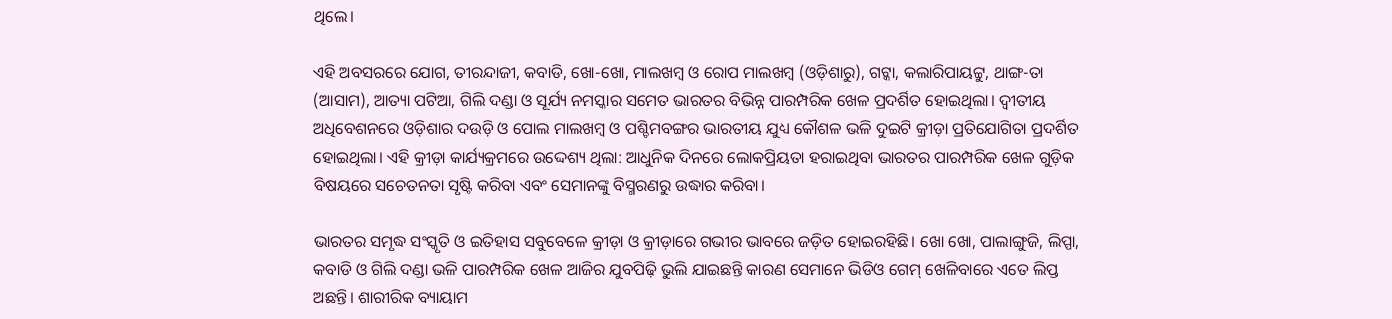ଥିଲେ।

ଏହି ଅବସରରେ ଯୋଗ, ତୀରନ୍ଦାଜୀ, କବାଡି, ଖୋ-ଖୋ, ମାଲଖମ୍ବ ଓ ରୋପ ମାଲଖମ୍ବ (ଓଡ଼ିଶାରୁ), ଗଟ୍କା, କଲାରିପାୟଟ୍ଟୁ, ଥାଙ୍ଗ-ତା (ଆସାମ), ଆତ୍ୟା ପଟିଆ, ଗିଲି ଦଣ୍ଡା ଓ ସୂର୍ଯ୍ୟ ନମସ୍କାର ସମେତ ଭାରତର ବିଭିନ୍ନ ପାରମ୍ପରିକ ଖେଳ ପ୍ରଦର୍ଶିତ ହୋଇଥିଲା। ଦ୍ଵୀତୀୟ ଅଧିବେଶନରେ ଓଡ଼ିଶାର ଦଉଡ଼ି ଓ ପୋଲ ମାଲଖମ୍ବ ଓ ପଶ୍ଚିମବଙ୍ଗର ଭାରତୀୟ ଯୁଧ୍ୟ କୌଶଳ ଭଳି ଦୁଇଟି କ୍ରୀଡ଼ା ପ୍ରତିଯୋଗିତା ପ୍ରଦର୍ଶିତ ହୋଇଥିଲା। ଏହି କ୍ରୀଡ଼ା କାର୍ଯ୍ୟକ୍ରମରେ ଉଦ୍ଦେଶ୍ୟ ଥିଲା: ଆଧୁନିକ ଦିନରେ ଲୋକପ୍ରିୟତା ହରାଇଥିବା ଭାରତର ପାରମ୍ପରିକ ଖେଳ ଗୁଡ଼ିକ ବିଷୟରେ ସଚେତନତା ସୃଷ୍ଟି କରିବା ଏବଂ ସେମାନଙ୍କୁ ବିସ୍ମରଣରୁ ଉଦ୍ଧାର କରିବା।

ଭାରତର ସମୃଦ୍ଧ ସଂସ୍କୃତି ଓ ଇତିହାସ ସବୁବେଳେ କ୍ରୀଡ଼ା ଓ କ୍ରୀଡ଼ାରେ ଗଭୀର ଭାବରେ ଜଡ଼ିତ ହୋଇରହିଛି। ଖୋ ଖୋ, ପାଲାଙ୍ଗୁଜି, ଲିପ୍ପା, କବାଡି ଓ ଗିଲି ଦଣ୍ଡା ଭଳି ପାରମ୍ପରିକ ଖେଳ ଆଜିର ଯୁବପିଢ଼ି ଭୁଲି ଯାଇଛନ୍ତି କାରଣ ସେମାନେ ଭିଡିଓ ଗେମ୍ ଖେଳିବାରେ ଏତେ ଲିପ୍ତ ଅଛନ୍ତି। ଶାରୀରିକ ବ୍ୟାୟାମ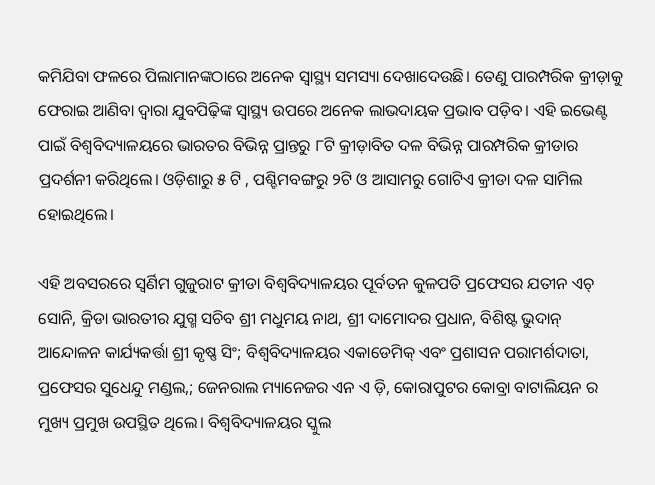କମିଯିବା ଫଳରେ ପିଲାମାନଙ୍କଠାରେ ଅନେକ ସ୍ୱାସ୍ଥ୍ୟ ସମସ୍ୟା ଦେଖାଦେଉଛି। ତେଣୁ ପାରମ୍ପରିକ କ୍ରୀଡ଼ାକୁ ଫେରାଇ ଆଣିବା ଦ୍ୱାରା ଯୁବପିଢ଼ିଙ୍କ ସ୍ୱାସ୍ଥ୍ୟ ଉପରେ ଅନେକ ଲାଭଦାୟକ ପ୍ରଭାବ ପଡ଼ିବ। ଏହି ଇଭେଣ୍ଟ ପାଇଁ ବିଶ୍ୱବିଦ୍ୟାଳୟରେ ଭାରତର ବିଭିନ୍ନ ପ୍ରାନ୍ତରୁ ୮ଟି କ୍ରୀଡ଼ାବିତ ଦଳ ବିଭିନ୍ନ ପାରମ୍ପରିକ କ୍ରୀଡାର ପ୍ରଦର୍ଶନୀ କରିଥିଲେ। ଓଡ଼ିଶାରୁ ୫ ଟି , ପଶ୍ଚିମବଙ୍ଗରୁ ୨ଟି ଓ ଆସାମରୁ ଗୋଟିଏ କ୍ରୀଡା ଦଳ ସାମିଲ ହୋଇଥିଲେ।

ଏହି ଅବସରରେ ସ୍ଵର୍ଣିମ ଗୁଜୁରାଟ କ୍ରୀଡା ବିଶ୍ୱବିଦ୍ୟାଳୟର ପୂର୍ବତନ କୁଳପତି ପ୍ରଫେସର ଯତୀନ ଏଚ୍ ସୋନି, କ୍ରିଡା ଭାରତୀର ଯୁଗ୍ମ ସଚିବ ଶ୍ରୀ ମଧୁମୟ ନାଥ, ଶ୍ରୀ ଦାମୋଦର ପ୍ରଧାନ, ବିଶିଷ୍ଟ ଭୁଦାନ୍ ଆନ୍ଦୋଳନ କାର୍ଯ୍ୟକର୍ତ୍ତା ଶ୍ରୀ କୃଷ୍ଣ ସିଂ; ବିଶ୍ୱବିଦ୍ୟାଳୟର ଏକାଡେମିକ୍ ଏବଂ ପ୍ରଶାସନ ପରାମର୍ଶଦାତା, ପ୍ରଫେସର ସୁଧେନ୍ଦୁ ମଣ୍ଡଲ,; ଜେନରାଲ ମ୍ୟାନେଜର ଏନ ଏ ଡ଼ି, କୋରାପୁଟର କୋବ୍ରା ବାଟାଲିୟନ ର ମୁଖ୍ୟ ପ୍ରମୁଖ ଉପସ୍ଥିତ ଥିଲେ। ବିଶ୍ୱବିଦ୍ୟାଳୟର ସ୍କୁଲ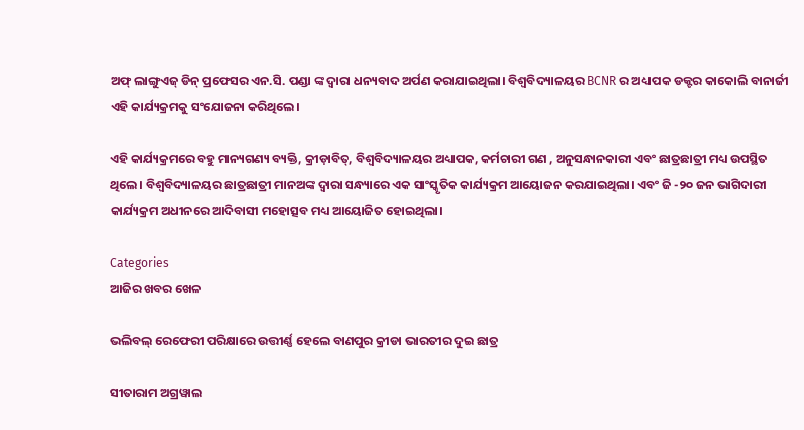ଅଫ୍ ଲାଙ୍ଗୁଏଜ୍ ଡିନ୍ ପ୍ରଫେସର ଏନ.ସି. ପଣ୍ଡା ଙ୍କ ଦ୍ଵାରା ଧନ୍ୟବାଦ ଅର୍ପଣ କରାଯାଇଥିଲା। ବିଶ୍ୱବିଦ୍ୟାଳୟର BCNR ର ଅଧ୍ୟାପକ ଡକ୍ଟର କାକୋଲି ବାନାର୍ଜୀ ଏହି କାର୍ଯ୍ୟକ୍ରମକୁ ସଂଯୋଜନା କରିଥିଲେ।

ଏହି କାର୍ଯ୍ୟକ୍ରମରେ ବହୁ ମାନ୍ୟଗଣ୍ୟ ବ୍ୟକ୍ତି, କ୍ରୀଡ଼ାବିତ୍, ବିଶ୍ୱବିଦ୍ୟାଳୟର ଅଧ୍ୟାପକ, କର୍ମଚାରୀ ଗଣ , ଅନୁସନ୍ଧାନକାରୀ ଏବଂ ଛାତ୍ରଛାତ୍ରୀ ମଧ୍ୟ ଉପସ୍ଥିତ ଥିଲେ। ବିଶ୍ୱବିଦ୍ୟାଳୟର ଛାତ୍ରଛାତ୍ରୀ ମାନଅଙ୍କ ଦ୍ଵାରା ସନ୍ଧ୍ୟାରେ ଏକ ସାଂସ୍କୃତିକ କାର୍ଯ୍ୟକ୍ରମ ଆୟୋଜନ କରଯାଇଥିଲା। ଏବଂ ଜି -୨୦ ଜନ ଭାଗିଦାରୀ କାର୍ଯ୍ୟକ୍ରମ ଅଧୀନରେ ଆଦିବାସୀ ମହୋତ୍ସବ ମଧ୍ୟ ଆୟୋଜିତ ହୋଇଥିଲା।

Categories
ଆଜିର ଖବର ଖେଳ

ଭଲିବଲ୍ ରେଫେରୀ ପରିକ୍ଷାରେ ଉତ୍ତୀର୍ଣ୍ଣ ହେଲେ ବାଣପୁର କ୍ରୀଡା ଭାରତୀର ଦୁଇ ଛାତ୍ର

ସୀତାରାମ ଅଗ୍ରୱାଲ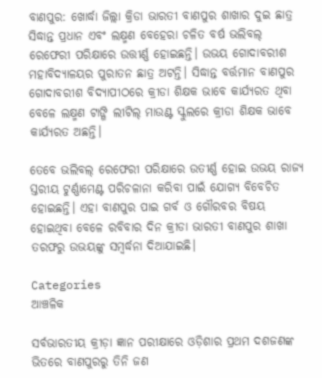ବାଣପୁର: ଖୋର୍ଦ୍ଧା ଜିଲ୍ଲା କ୍ରିଡା ଭାରତୀ ବାଣପୁର ଶାଖାର ଦୁଇ ଛାତ୍ର ସିଦ୍ଧାନ୍ତ ପ୍ରଧାନ ଏବଂ ଲକ୍ଷ୍ମଣ ବେହେରା ଚଳିତ ବର୍ଷ ଭଲିବଲ୍ ରେଫେରୀ ପରିକ୍ଷାରେ ଉତ୍ତୀର୍ଣ୍ଣ ହୋଇଛନ୍ତି। ଉଭୟ ଗୋଦାବରୀଶ ମହାବିଦ୍ୟାଳୟର ପୁରାତନ ଛାତ୍ର ଅଟନ୍ତି। ସିଦ୍ଧାନ୍ତ ବର୍ତ୍ତମାନ ବାଣପୁର ଗୋଦାବରୀଶ ବିଦ୍ୟାପୀଠରେ କ୍ରୀଡା ଶିକ୍ଷକ ଭାବେ କାର୍ଯ୍ୟରତ ଥିବା ବେଳେ ଲକ୍ଷ୍ମଣ ଟାଙ୍ଗି ଲୀଟିଲ୍ ମାଉଣ୍ଟ ସ୍କୁଲରେ କ୍ରୀଡା ଶିକ୍ଷକ ଭାବେ କାର୍ଯ୍ୟରତ ଅଛନ୍ତି।

ତେବେ ଭଲିବଲ୍ ରେଫେରୀ ପରିକ୍ଷାରେ ଉତୀର୍ଣ୍ଣ ହୋଇ ଉଭୟ ରାଜ୍ୟ ସ୍ତରୀୟ ଟୁର୍ଣ୍ଣାମେଣ୍ଟ ପରିଚଳାନା କରିବା ପାଇଁ ଯୋଗ୍ୟ ବିବେଚିତ ହୋଇଛନ୍ତି। ଏହା ବାଣପୁର ପାଇ ଗର୍ବ ଓ ଗୌରବର ବିଷୟ ହୋଇଥିବା ବେଳେ ରବିବାର ଦିନ କ୍ରୀଡା ଭାରତୀ ବାଣପୁର ଶାଖା ତରଫରୁ ଉଭୟଙ୍କୁ ସମ୍ବର୍ଦ୍ଧନା ଦିଆଯାଇଛି।

Categories
ଆଞ୍ଚଳିକ

ସର୍ବଭାରତୀୟ କ୍ରୀଡ଼ା ଜ୍ଞାନ ପରୀକ୍ଷାରେ ଓଡ଼ିଶାର ପ୍ରଥମ ଦଶଜଣଙ୍କ ଭିତରେ ବାଣପୁରରୁ ତିନି ଜଣ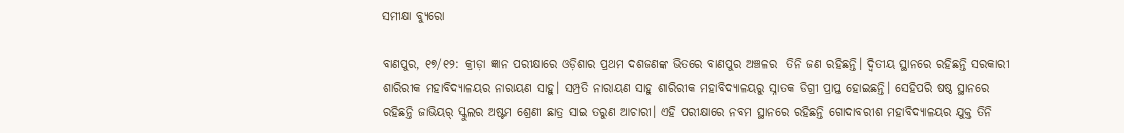ସମୀକ୍ଷା ବ୍ୟୁରୋ

ବାଣପୁର, ୧୭/୧୨: କ୍ରୀଡ଼ା ଜ୍ଞାନ ପରୀକ୍ଷାରେ ଓଡ଼ିଶାର ପ୍ରଥମ ଦଶଜଣଙ୍କ ଭିତରେ ବାଣପୁର ଅଞ୍ଚଳର  ତିନି ଜଣ ରହିଛନ୍ତି। ଦ୍ବିତୀୟ ସ୍ଥାନରେ ରହିଛନ୍ତି ସରକାରୀ ଶାରିରୀକ ମହାବିଦ୍ୟାଳୟର ନାରାୟଣ ସାହୁ। ସମ୍ପ୍ରତି ନାରାୟଣ ସାହୁ ଶାରିରୀକ ମହାବିଦ୍ୟାଳୟରୁ ସ୍ନାତକ ଡିଗ୍ରୀ ପ୍ରାପ୍ତ ହୋଇଛନ୍ତି। ସେହିପରି ଷଷ୍ଠ ସ୍ଥାନରେ ରହିଛନ୍ତି ଜାଭିୟର୍‌ ସ୍କୁଲର ଅଷ୍ଟମ ଶ୍ରେଣୀ ଛାତ୍ର ସାଇ ତରୁଣ ଆଚାରୀ। ଏହି ପରୀକ୍ଷାରେ ନବମ ସ୍ଥାନରେ ରହିଛନ୍ତି ଗୋଦାବରୀଶ ମହାବିଦ୍ୟାଳୟର ଯୁକ୍ତ ତିନି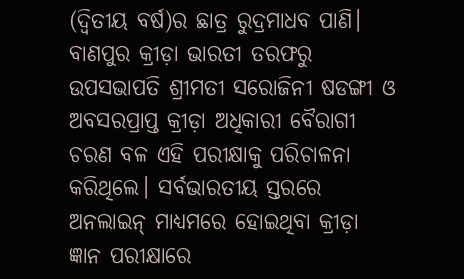(ଦ୍ବିତୀୟ ବର୍ଷ)ର ଛାତ୍ର ରୁଦ୍ରମାଧବ ପାଣି। ବାଣପୁର କ୍ରୀଡ଼ା ଭାରତୀ ତରଫରୁ ଉପସଭାପତି ଶ୍ରୀମତୀ ସରୋଜିନୀ ଷଡଙ୍ଗୀ ଓ ଅବସରପ୍ରାପ୍ତ କ୍ରୀଡ଼ା ଅଧିକାରୀ ବୈରାଗୀ ଚରଣ ବଳ ଏହି ପରୀକ୍ଷାକୁ ପରିଚାଳନା କରିଥିଲେ। ସର୍ବଭାରତୀୟ ସ୍ତରରେ ଅନଲାଇନ୍‌ ମାଧ୍ୟମରେ ହୋଇଥିବା କ୍ରୀଡ଼ା ଜ୍ଞାନ ପରୀକ୍ଷାରେ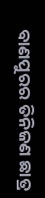ବାଣପୁରର ତିନିଜଣ ଛାତ୍ର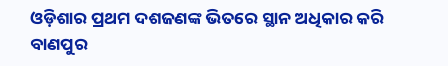ଓଡ଼ିଶାର ପ୍ରଥମ ଦଶଜଣଙ୍କ ଭିତରେ ସ୍ଥାନ ଅଧିକାର କରି ବାଣପୁର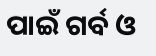ପାଇଁ ଗର୍ବ ଓ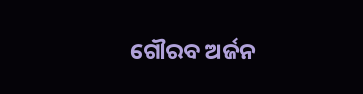ଗୌରବ ଅର୍ଜନ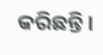କରିଛନ୍ତି।